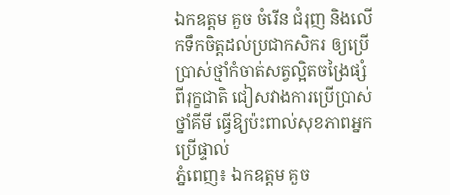ឯកឧត្ដម គួច ចំរើន ជំរុញ និងលើកទឹកចិត្តដល់ប្រជាកសិករ ឲ្យប្រើប្រាស់ថ្មាំកំចាត់សត្វល្អិតចង្រៃផ្សំពីរុក្ខជាតិ ជៀសវាងការប្រើប្រាស់ថ្នាំគីមី ធ្វើឱ្យប៉ះពាល់សុខភាពអ្នកប្រើផ្ទាល់
ភ្នំពេញ៖ ឯកឧត្ដម គួច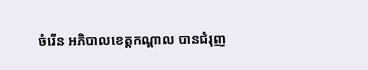ចំរើន អភិបាលខេត្តកណ្ដាល បានជំរុញ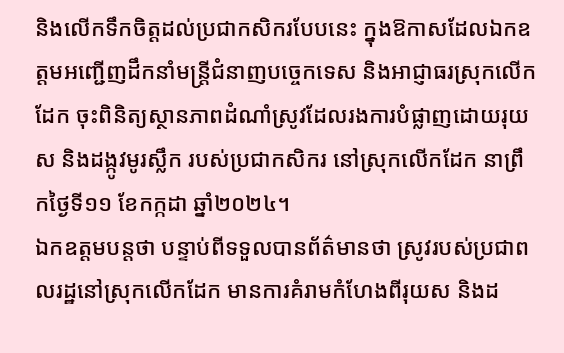និងលើកទឹកចិត្តដល់ប្រជាកសិករបែបនេះ ក្នុងឱកាសដែលឯកឧត្តមអញ្ជើញដឹកនាំមន្ត្រីជំនាញបច្ចេកទេស និងអាជ្ញាធរស្រុកលើកដែក ចុះពិនិត្យស្ថានភាពដំណាំស្រូវដែលរងការបំផ្លាញដោយរុយស និងដង្កូវមូរស្លឹក របស់ប្រជាកសិករ នៅស្រុកលើកដែក នាព្រឹកថ្ងៃទី១១ ខែកក្កដា ឆ្នាំ២០២៤។
ឯកឧត្តមបន្តថា បន្ទាប់ពីទទួលបានព័ត៌មានថា ស្រូវរបស់ប្រជាពលរដ្ឋនៅស្រុកលើកដែក មានការគំរាមកំហែងពីរុយស និងដ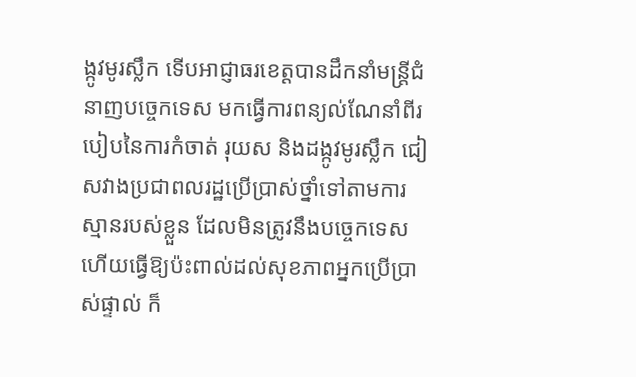ង្កូវមូរស្លឹក ទើបអាជ្ញាធរខេត្តបានដឹកនាំមន្ត្រីជំនាញបច្ចេកទេស មកធ្វើការពន្យល់ណែនាំពីរបៀបនៃការកំចាត់ រុយស និងដង្កូវមូរស្លឹក ជៀសវាងប្រជាពលរដ្ឋប្រើប្រាស់ថ្នាំទៅតាមការស្មានរបស់ខ្លួន ដែលមិនត្រូវនឹងបច្ចេកទេស ហើយធ្វើឱ្យប៉ះពាល់ដល់សុខភាពអ្នកប្រើប្រាស់ផ្ទាល់ ក៏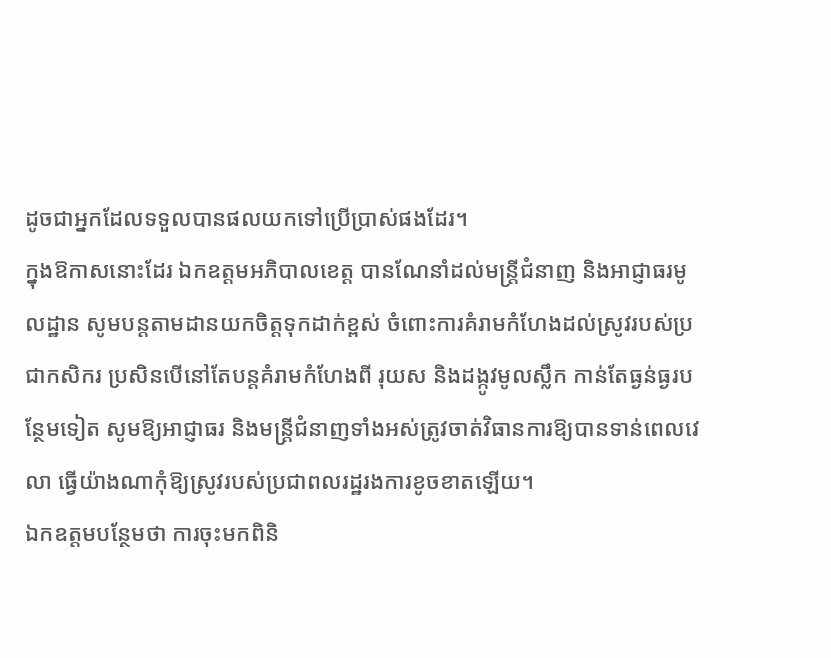ដូចជាអ្នកដែលទទួលបានផលយកទៅប្រើប្រាស់ផងដែរ។
ក្នុងឱកាសនោះដែរ ឯកឧត្តមអភិបាលខេត្ត បានណែនាំដល់មន្ត្រីជំនាញ និងអាជ្ញាធរមូលដ្ឋាន សូមបន្តតាមដានយកចិត្តទុកដាក់ខ្ពស់ ចំពោះការគំរាមកំហែងដល់ស្រូវរបស់ប្រជាកសិករ ប្រសិនបើនៅតែបន្តគំរាមកំហែងពី រុយស និងដង្កូវមូលស្លឹក កាន់តែធ្ងន់ធ្ងរបន្ថែមទៀត សូមឱ្យអាជ្ញាធរ និងមន្ត្រីជំនាញទាំងអស់ត្រូវចាត់វិធានការឱ្យបានទាន់ពេលវេលា ធ្វើយ៉ាងណាកុំឱ្យស្រូវរបស់ប្រជាពលរដ្ឋរងការខូចខាតឡើយ។
ឯកឧត្តមបន្ថែមថា ការចុះមកពិនិ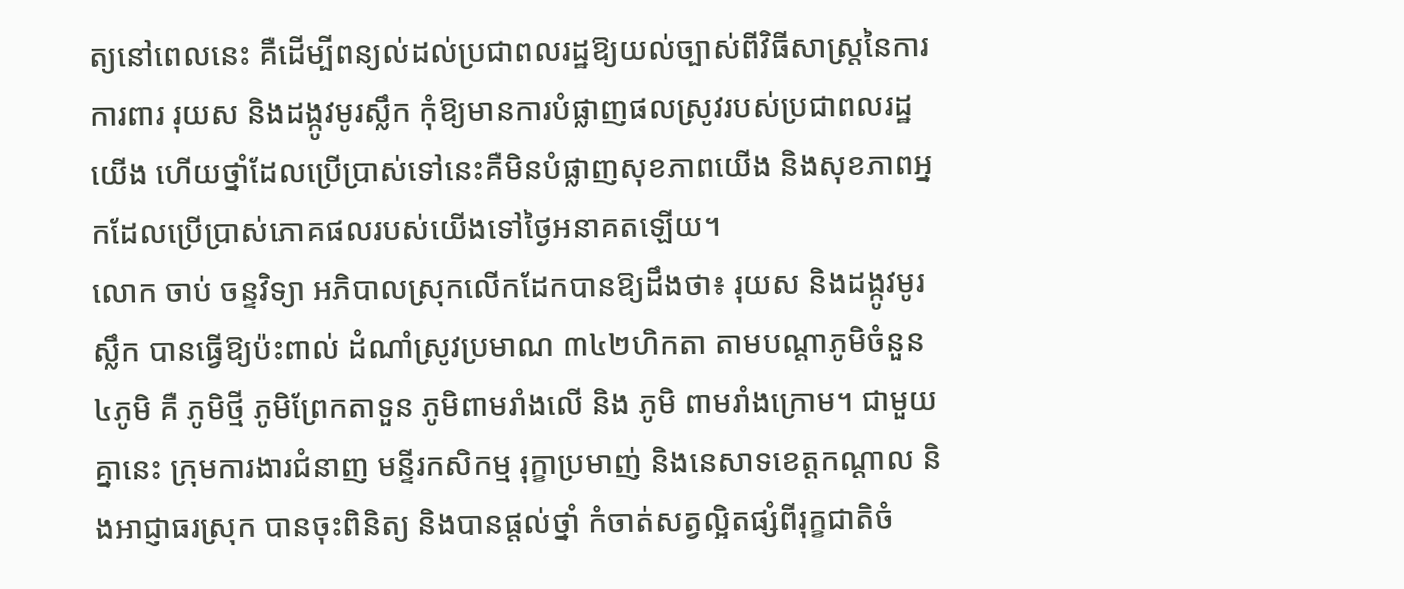ត្យនៅពេលនេះ គឺដើម្បីពន្យល់ដល់ប្រជាពលរដ្ឋឱ្យយល់ច្បាស់ពីវិធីសាស្ត្រនៃការ ការពារ រុយស និងដង្កូវមូរស្លឹក កុំឱ្យមានការបំផ្លាញផលស្រូវរបស់ប្រជាពលរដ្ឋយើង ហើយថ្នាំដែលប្រើប្រាស់ទៅនេះគឺមិនបំផ្លាញសុខភាពយើង និងសុខភាពអ្នកដែលប្រើប្រាស់ភោគផលរបស់យើងទៅថ្ងៃអនាគតឡើយ។
លោក ចាប់ ចន្ទវិទ្យា អភិបាលស្រុកលើកដែកបានឱ្យដឹងថា៖ រុយស និងដង្កូវមូរស្លឹក បានធ្វើឱ្យប៉ះពាល់ ដំណាំស្រូវប្រមាណ ៣៤២ហិកតា តាមបណ្តាភូមិចំនួន ៤ភូមិ គឺ ភូមិថ្មី ភូមិព្រែកតាទួន ភូមិពាមរាំងលើ និង ភូមិ ពាមរាំងក្រោម។ ជាមួយគ្នានេះ ក្រុមការងារជំនាញ មន្ទីរកសិកម្ម រុក្ខាប្រមាញ់ និងនេសាទខេត្តកណ្ដាល និងអាជ្ញាធរស្រុក បានចុះពិនិត្យ និងបានផ្តល់ថ្នាំ កំចាត់សត្វល្អិតផ្សំពីរុក្ខជាតិចំ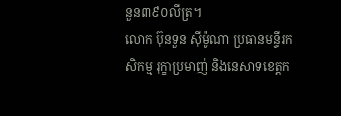នួន៣៩០លីត្រ។
លោក ប៊ុនទួន ស៊ីម៉ូណា ប្រធានមន្ទីរកសិកម្ម រុក្ខាប្រមាញ់ និងនេសាទខេត្តក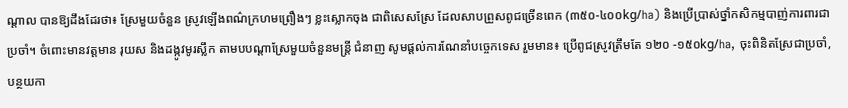ណ្ដាល បានឱ្យដឹងដែរថា៖ ស្រែមួយចំនួន ស្រូវឡើងពណ៌ក្រហមព្រឿងៗ ខ្លះស្លោកចុង ជាពិសេសស្រែ ដែលសាបព្រួសពូជច្រើនពេក (៣៥០-៤០០kg/ha) និងប្រើប្រាស់ថ្នាំកសិកម្មបាញ់ការពារជាប្រចាំ។ ចំពោះមានវត្តមាន រុយស និងដង្កូវមូរស្លឹក តាមបបណ្តាស្រែមួយចំនួនមន្ត្រី ជំនាញ សូមផ្តល់ការណែនាំបច្ចេកទេស រួមមាន៖ ប្រើពូជស្រូវត្រឹមតែ ១២០ -១៥០kg/ha, ចុះពិនិតស្រែជាប្រចាំ, បន្ថយកា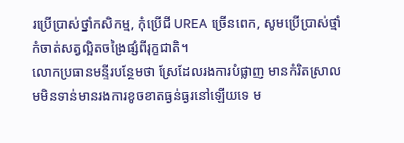រប្រើប្រាស់ថ្នាំកសិកម្ម, កុំប្រើជី UREA ច្រើនពេក, សូមប្រើប្រាស់ថ្មាំកំចាត់សត្វល្អិតចង្រៃផ្សំពីរុក្ខជាតិ។
លោកប្រធានមន្ទីរបន្ថែមថា ស្រែដែលរងការបំផ្លាញ មានកំរិតស្រាល មមិនទាន់មានរងការខូចខាតធ្ងន់ធ្ងរនៅឡើយទេ ម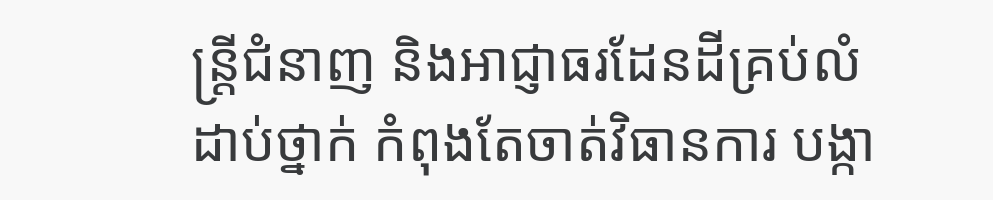ន្ត្រីជំនាញ និងអាជ្ញាធរដែនដីគ្រប់លំដាប់ថ្នាក់ កំពុងតែចាត់វិធានការ បង្កា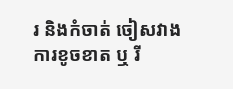រ និងកំចាត់ ចៀសវាងការខូចខាត ឬ រី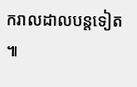ករាលដាលបន្តទៀត ៕